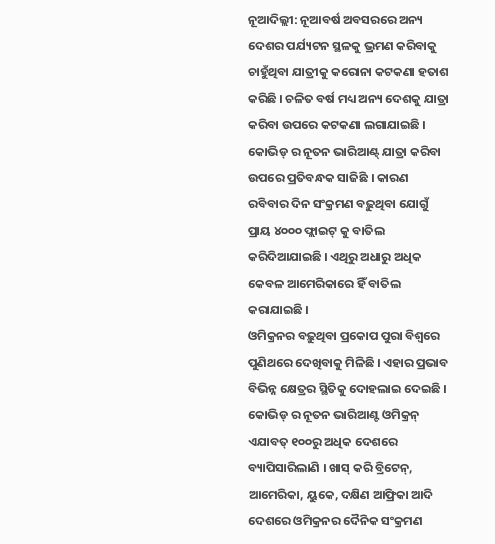ନୂଆଦିଲ୍ଲୀ: ନୂଆବର୍ଷ ଅବସରରେ ଅନ୍ୟ ଦେଶର ପର୍ଯ୍ୟଟନ ସ୍ଥଳକୁ ଭ୍ରମଣ କରିବାକୁ ଚାହୁଁଥିବା ଯାତ୍ରୀକୁ କରୋନା କଟକଣା ହତାଶ କରିଛି । ଚଳିତ ବର୍ଷ ମଧ୍ୟ ଅନ୍ୟ ଦେଶକୁ ଯାତ୍ରା କରିବା ଉପରେ କଟକଣା ଲଗାଯାଇଛି । କୋଭିଡ୍ ର ନୂତନ ଭାରିଆଣ୍ଟ୍ ଯାତ୍ରା କରିବା ଉପରେ ପ୍ରତିବନ୍ଧକ ସାଜିଛି । କାରଣ ରବିବାର ଦିନ ସଂକ୍ରମଣ ବଢ଼ୁଥିବା ଯୋଗୁଁ ପ୍ରାୟ ୪୦୦୦ ଫ୍ଲାଇଟ୍ କୁ ବାତିଲ କରିଦିଆଯାଇଛି । ଏଥିରୁ ଅଧାରୁ ଅଧିକ କେବଳ ଆମେରିକାରେ ହିଁ ବାତିଲ କରାଯାଇଛି ।
ଓମିକ୍ରନର ବଢ଼ୁଥିବା ପ୍ରକୋପ ପୁରା ବିଶ୍ୱରେ ପୁଣିଥରେ ଦେଖିବାକୁ ମିଳିଛି । ଏହାର ପ୍ରଭାବ ବିଭିନ୍ନ କ୍ଷେତ୍ରର ସ୍ଥିତିକୁ ଦୋହଲାଇ ଦେଇଛି । କୋଭିଡ୍ ର ନୂତନ ଭାରିଆଣ୍ଟ ଓମିକ୍ରନ୍ ଏଯାବତ୍ ୧୦୦ରୁ ଅଧିକ ଦେଶରେ ବ୍ୟାପିସାରିଲାଣି । ଖାସ୍ କରି ବ୍ରିଟେନ୍, ଆମେରିକା, ୟୁକେ, ଦକ୍ଷିଣ ଆଫ୍ରିକା ଆଦି ଦେଶରେ ଓମିକ୍ରନର ଦୈନିକ ସଂକ୍ରମଣ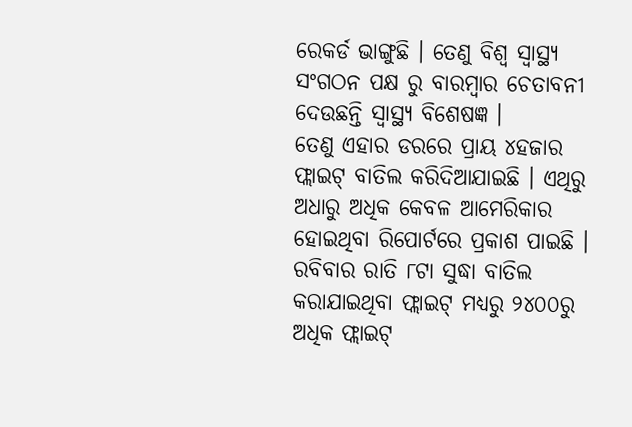ରେକର୍ଡ ଭାଙ୍ଗୁଛି । ତେଣୁ ବିଶ୍ୱ ସ୍ୱାସ୍ଥ୍ୟ ସଂଗଠନ ପକ୍ଷ ରୁ ବାରମ୍ବାର ଚେତାବନୀ ଦେଉଛନ୍ତି ସ୍ୱାସ୍ଥ୍ୟ ବିଶେଷଜ୍ଞ ।
ତେଣୁ ଏହାର ଡରରେ ପ୍ରାୟ ୪ହଜାର ଫ୍ଲାଇଟ୍ ବାତିଲ କରିଦିଆଯାଇଛି । ଏଥିରୁ ଅଧାରୁ ଅଧିକ କେବଳ ଆମେରିକାର ହୋଇଥିବା ରିପୋର୍ଟରେ ପ୍ରକାଶ ପାଇଛି । ରବିବାର ରାତି ୮ଟା ସୁଦ୍ଧା ବାତିଲ କରାଯାଇଥିବା ଫ୍ଲାଇଟ୍ ମଧ୍ୟରୁ ୨୪୦୦ରୁ ଅଧିକ ଫ୍ଲାଇଟ୍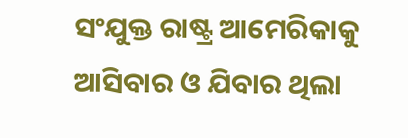ସଂଯୁକ୍ତ ରାଷ୍ଟ୍ର ଆମେରିକାକୁ ଆସିବାର ଓ ଯିବାର ଥିଲା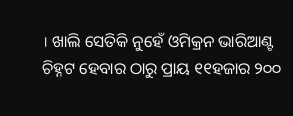। ଖାଲି ସେତିକି ନୁହେଁ ଓମିକ୍ରନ ଭାରିଆଣ୍ଟ ଚିହ୍ନଟ ହେବାର ଠାରୁ ପ୍ରାୟ ୧୧ହଜାର ୨୦୦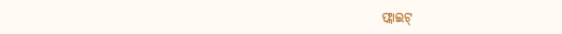ଫ୍ଲାଇଟ୍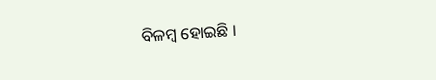ବିଳମ୍ବ ହୋଇଛି ।